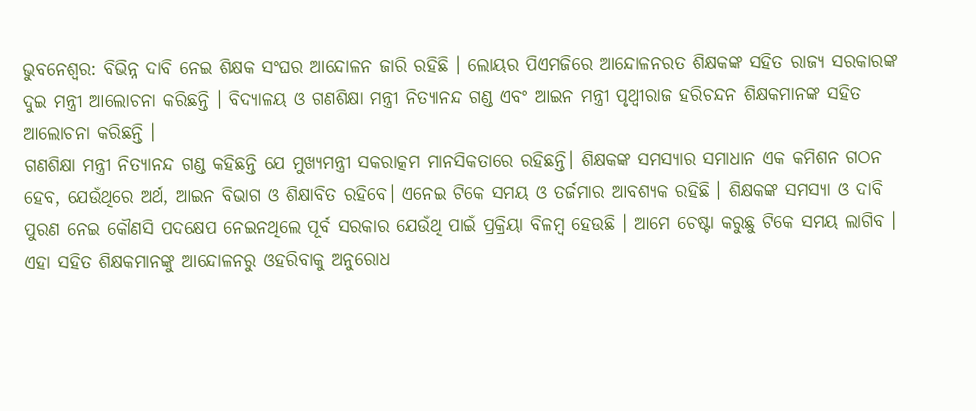ଭୁବନେଶ୍ୱର: ବିଭିନ୍ନ ଦାବି ନେଇ ଶିକ୍ଷକ ସଂଘର ଆନ୍ଦୋଳନ ଜାରି ରହିଛି । ଲୋୟର ପିଏମଜିରେ ଆନ୍ଦୋଳନରତ ଶିକ୍ଷକଙ୍କ ସହିତ ରାଜ୍ୟ ସରକାରଙ୍କ ଦୁଇ ମନ୍ତ୍ରୀ ଆଲୋଚନା କରିଛନ୍ତି । ବିଦ୍ୟାଳୟ ଓ ଗଣଶିକ୍ଷା ମନ୍ତ୍ରୀ ନିତ୍ୟାନନ୍ଦ ଗଣ୍ଡ ଏବଂ ଆଇନ ମନ୍ତ୍ରୀ ପୃଥ୍ୱୀରାଜ ହରିଚନ୍ଦନ ଶିକ୍ଷକମାନଙ୍କ ସହିତ ଆଲୋଚନା କରିଛନ୍ତି ।
ଗଣଶିକ୍ଷା ମନ୍ତ୍ରୀ ନିତ୍ୟାନନ୍ଦ ଗଣ୍ଡ କହିଛନ୍ତି ଯେ ମୁଖ୍ୟମନ୍ତ୍ରୀ ସକରାତ୍କମ ମାନସିକତାରେ ରହିଛନ୍ତି। ଶିକ୍ଷକଙ୍କ ସମସ୍ୟାର ସମାଧାନ ଏକ କମିଶନ ଗଠନ ହେବ, ଯେଉଁଥିରେ ଅର୍ଥ, ଆଇନ ବିଭାଗ ଓ ଶିକ୍ଷାବିତ ରହିବେ। ଏନେଇ ଟିକେ ସମୟ ଓ ତର୍ଜମାର ଆବଶ୍ୟକ ରହିଛି । ଶିକ୍ଷକଙ୍କ ସମସ୍ୟା ଓ ଦାବି ପୁରଣ ନେଇ କୌଣସି ପଦକ୍ଷେପ ନେଇନଥିଲେ ପୂର୍ବ ସରକାର ଯେଉଁଥି ପାଇଁ ପ୍ରକ୍ରିୟା ବିଳମ୍ବ ହେଉଛି । ଆମେ ଚେଷ୍ଟା କରୁଛୁ ଟିକେ ସମୟ ଲାଗିବ । ଏହା ସହିତ ଶିକ୍ଷକମାନଙ୍କୁ ଆନ୍ଦୋଳନରୁ ଓହରିବାକୁ ଅନୁରୋଧ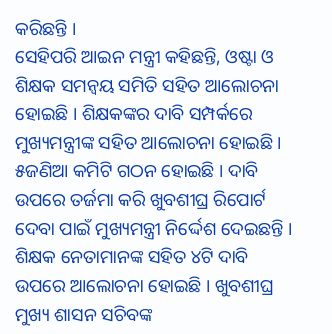କରିଛନ୍ତି ।
ସେହିପରି ଆଇନ ମନ୍ତ୍ରୀ କହିଛନ୍ତି, ଓଷ୍ଟା ଓ ଶିକ୍ଷକ ସମନ୍ଵୟ ସମିତି ସହିତ ଆଲୋଚନା ହୋଇଛି । ଶିକ୍ଷକଙ୍କର ଦାବି ସମ୍ପର୍କରେ ମୁଖ୍ୟମନ୍ତ୍ରୀଙ୍କ ସହିତ ଆଲୋଚନା ହୋଇଛି । ୫ଜଣିଆ କମିଟି ଗଠନ ହୋଇଛି । ଦାବି ଉପରେ ତର୍ଜମା କରି ଖୁବଶୀଘ୍ର ରିପୋର୍ଟ ଦେବା ପାଇଁ ମୁଖ୍ୟମନ୍ତ୍ରୀ ନିର୍ଦ୍ଦେଶ ଦେଇଛନ୍ତି । ଶିକ୍ଷକ ନେତାମାନଙ୍କ ସହିତ ୪ଟି ଦାବି ଉପରେ ଆଲୋଚନା ହୋଇଛି । ଖୁବଶୀଘ୍ର ମୁଖ୍ୟ ଶାସନ ସଚିବଙ୍କ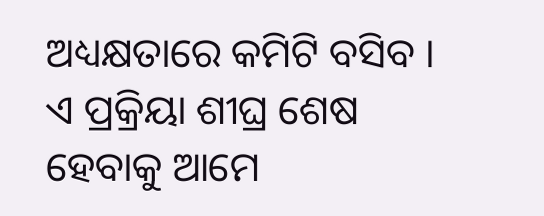ଅଧ୍ୟକ୍ଷତାରେ କମିଟି ବସିବ । ଏ ପ୍ରକ୍ରିୟା ଶୀଘ୍ର ଶେଷ ହେବାକୁ ଆମେ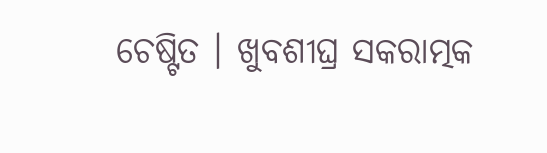ଚେଷ୍ଟିତ । ଖୁବଶୀଘ୍ର ସକରାତ୍ମକ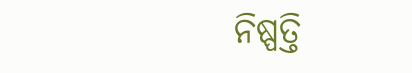ନିଷ୍ପତ୍ତି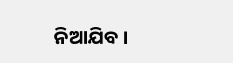ନିଆଯିବ ।